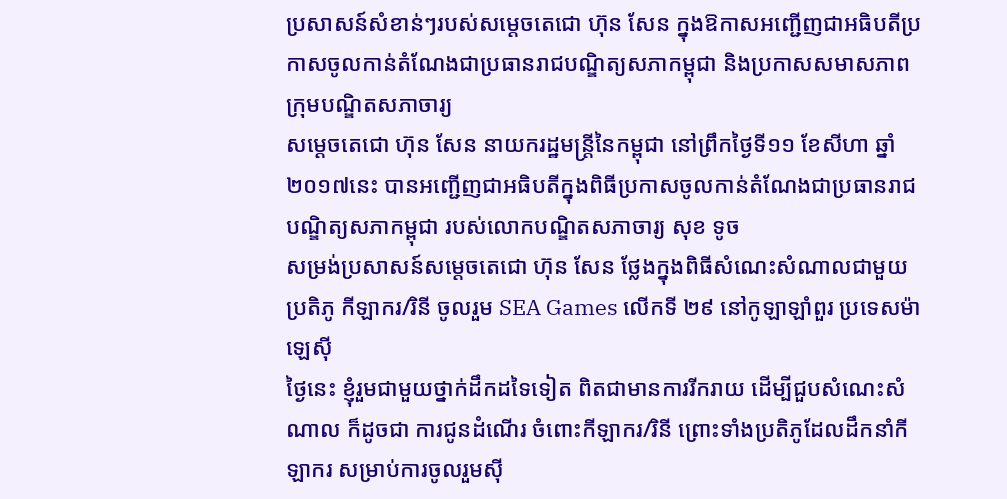ប្រសាសន៍សំខាន់ៗរបស់សម្ដេចតេជោ ហ៊ុន សែន ក្នុងឱកាសអញ្ជើញជាអធិបតីប្រកាសចូលកាន់តំណែងជាប្រធានរាជបណ្ឌិត្យសភាកម្ពុជា និងប្រកាសសមាសភាពក្រុមបណ្ឌិតសភាចារ្យ
សម្ដេចតេជោ ហ៊ុន សែន នាយករដ្ឋមន្រ្តីនៃកម្ពុជា នៅព្រឹកថ្ងៃទី១១ ខែសីហា ឆ្នាំ២០១៧នេះ បានអញ្ជើញជាអធិបតីក្នុងពិធីប្រកាសចូលកាន់តំណែងជាប្រធានរាជបណ្ឌិត្យសភាកម្ពុជា របស់លោកបណ្ឌិតសភាចារ្យ សុខ ទូច
សម្រង់ប្រសាសន៍សម្តេចតេជោ ហ៊ុន សែន ថ្លែងក្នុងពិធីសំណេះសំណាលជាមួយប្រតិភូ កីឡាករ/រិនី ចូលរួម SEA Games លើកទី ២៩ នៅកូឡាឡាំពួរ ប្រទេសម៉ាឡេស៊ី
ថ្ងៃនេះ ខ្ញុំរួមជាមួយថ្នាក់ដឹកដទៃទៀត ពិតជាមានការរីករាយ ដើម្បីជួបសំណេះសំណាល ក៏ដូចជា ការជូនដំណើរ ចំពោះកីឡាករ/រិនី ព្រោះទាំងប្រតិភូដែលដឹកនាំកីឡាករ សម្រាប់ការចូលរួមស៊ី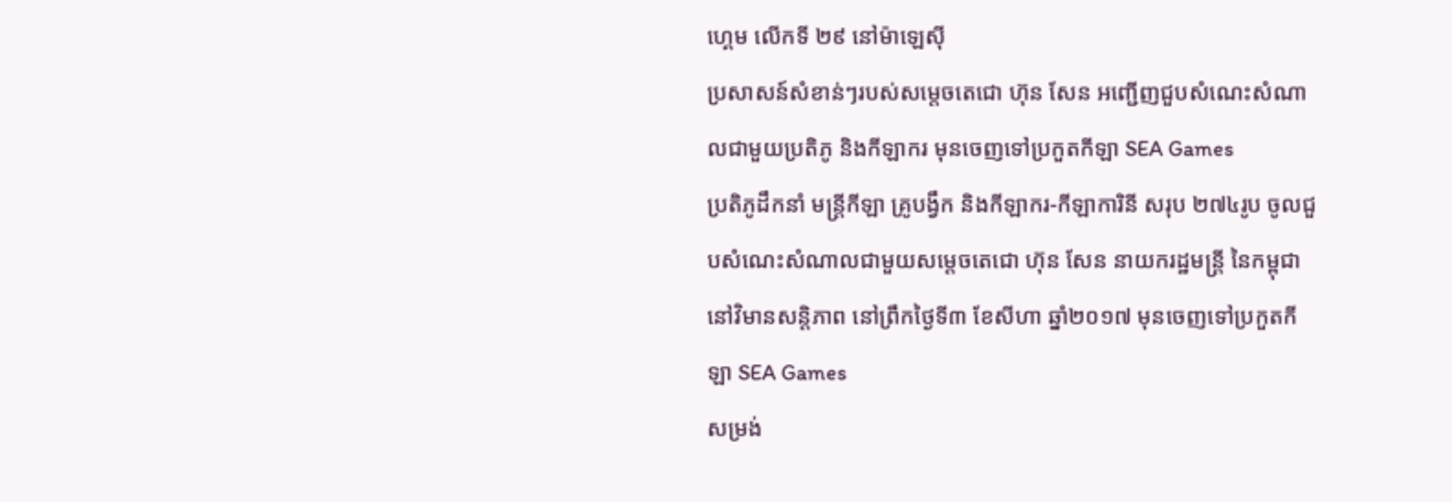ហ្គេម លើកទី ២៩ នៅម៉ាឡេស៊ី
ប្រសាសន៍សំខាន់ៗរបស់សម្តេចតេជោ ហ៊ុន សែន អញ្ជើញជួបសំណេះសំណាលជាមួយប្រតិភូ និងកីឡាករ មុនចេញទៅប្រកួតកីឡា SEA Games
ប្រតិភូដឹកនាំ មន្រ្តីកីឡា គ្រូបង្វឹក និងកីឡាករ-កីឡាការិនី សរុប ២៧៤រូប ចូលជួបសំណេះសំណាលជាមួយសម្តេចតេជោ ហ៊ុន សែន នាយករដ្ឋមន្រ្តី នៃកម្ពុជា នៅវិមានសន្តិភាព នៅព្រឹកថ្ងៃទី៣ ខែសីហា ឆ្នាំ២០១៧ មុនចេញទៅប្រកួតកីឡា SEA Games
សម្រង់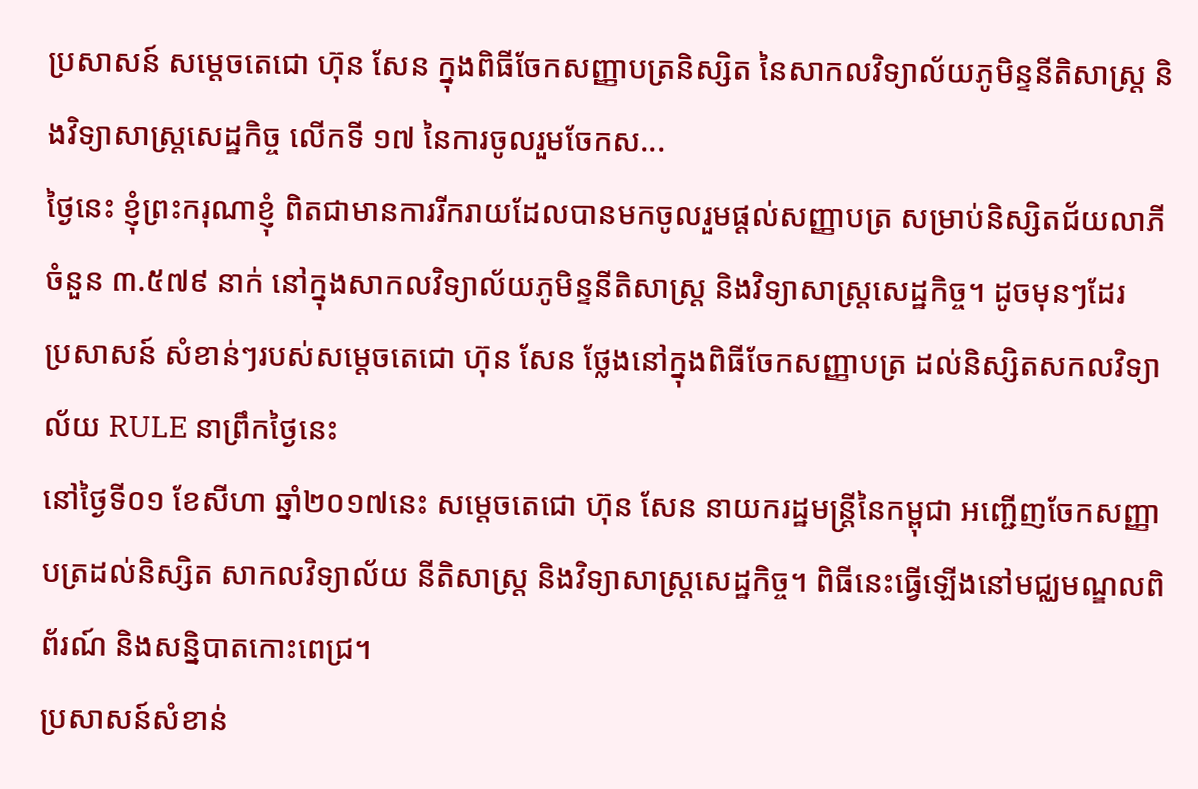ប្រសាសន៍ សម្តេចតេជោ ហ៊ុន សែន ក្នុងពិធីចែកសញ្ញាបត្រនិស្សិត នៃសាកលវិទ្យាល័យភូមិន្ទនីតិសាស្ត្រ និងវិទ្យាសាស្ត្រសេដ្ឋកិច្ច លើកទី ១៧ នៃការចូលរួមចែកស...
ថ្ងៃនេះ ខ្ញុំព្រះករុណាខ្ញុំ ពិតជាមានការរីករាយដែលបានមកចូលរួមផ្ដល់សញ្ញាបត្រ សម្រាប់និស្សិតជ័យលាភី ចំនួន ៣.៥៧៩ នាក់ នៅក្នុងសាកលវិទ្យាល័យភូមិន្ទនីតិសាស្រ្ត និងវិទ្យាសាស្រ្តសេដ្ឋកិច្ច។ ដូចមុនៗដែរ
ប្រសាសន៍ សំខាន់ៗរបស់សម្តេចតេជោ ហ៊ុន សែន ថ្លែងនៅក្នុងពិធីចែកសញ្ញាបត្រ ដល់និស្សិតសកលវិទ្យាល័យ RULE នាព្រឹកថ្ងៃនេះ
នៅថ្ងៃទី០១ ខែសីហា ឆ្នាំ២០១៧នេះ សម្តេចតេជោ ហ៊ុន សែន នាយករដ្ឋមន្រ្តីនៃកម្ពុជា អញ្ជើញចែកសញ្ញាបត្រដល់និស្សិត សាកលវិទ្យាល័យ នីតិសាស្រ្ត និងវិទ្យាសាស្រ្តសេដ្ឋកិច្ច។ ពិធីនេះធ្វើឡើងនៅមជ្ឈមណ្ឌលពិព័រណ៍ និងសន្និបាតកោះពេជ្រ។
ប្រសាសន៍សំខាន់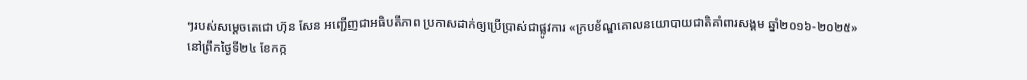ៗរបស់សម្តេចតេជោ ហ៊ុន សែន អញ្ជើញជាអធិបតីភាព ប្រកាសដាក់ឲ្យប្រើប្រាស់ជាផ្លូវការ «ក្របខ័ណ្ឌគោលនយោបាយជាតិគាំពារសង្គម ឆ្នាំ២០១៦-២០២៥»
នៅព្រឹកថ្ងៃទី២៤ ខែកក្ក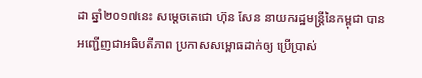ដា ឆ្នាំ២០១៧នេះ សម្តេចតេជោ ហ៊ុន សែន នាយករដ្ឋមន្រ្តីនៃកម្ពុជា បានអញ្ជើញជាអធិបតីភាព ប្រកាសសម្ពោធដាក់ឲ្យ ប្រើប្រាស់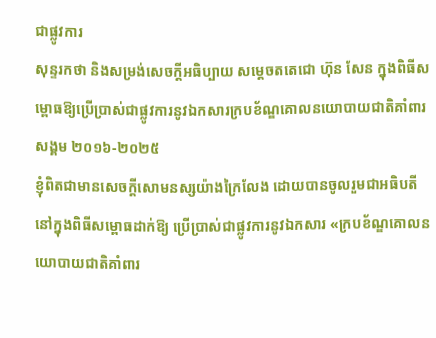ជាផ្លូវការ
សុន្ទរកថា និងសម្រង់សេចក្តីអធិប្បាយ សម្តេចតតេជោ ហ៊ុន សែន ក្នុងពិធីសម្ពោធឱ្យប្រើប្រាស់ជាផ្លូវការនូវឯកសារក្របខ័ណ្ឌគោលនយោបាយជាតិគាំពារសង្គម ២០១៦-២០២៥
ខ្ញុំពិតជាមានសេចក្តីសោមនស្សយ៉ាងក្រៃលែង ដោយបានចូលរួមជាអធិបតី នៅក្នុងពិធីសម្ពោធដាក់ឱ្យ ប្រើប្រាស់ជាផ្លូវការនូវឯកសារ «ក្របខ័ណ្ឌគោលនយោបាយជាតិគាំពារ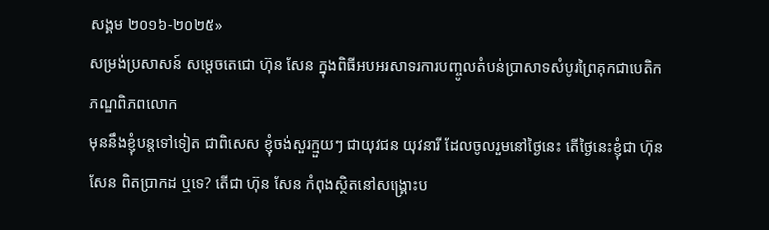សង្គម ២០១៦-២០២៥»
សម្រង់ប្រសាសន៍ សម្តេចតេជោ ហ៊ុន សែន ក្នុងពិធីអបអរសាទរការបញ្ចូលតំបន់ប្រាសាទសំបូរព្រៃគុកជាបេតិកភណ្ឌពិភពលោក
មុននឹងខ្ញុំបន្តទៅទៀត ជាពិសេស ខ្ញុំចង់សួរក្មួយៗ ជាយុវជន យុវនារី ដែលចូលរួមនៅថ្ងៃនេះ តើថ្ងៃនេះខ្ញុំជា ហ៊ុន សែន ពិតប្រាកដ ឬទេ? តើជា ហ៊ុន សែន កំពុងស្ថិតនៅសង្គ្រោះប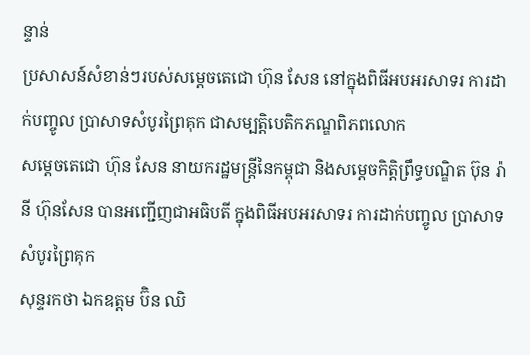ន្ទាន់
ប្រសាសន៍សំខាន់ៗរបស់សម្តេចតេជោ ហ៊ុន សែន នៅក្នុងពិធីអបអរសាទរ ការដាក់បញ្ចូល ប្រាសាទសំបូរព្រៃគុក ជាសម្បត្តិបេតិកភណ្ឌពិភពលោក
សម្ដេចតេជោ ហ៊ុន សែន នាយករដ្ឋមន្ដ្រីនៃកម្ពុជា និងសម្តេចកិត្តិព្រឹទ្ធបណ្ឌិត ប៊ុន រ៉ានី ហ៊ុនសែន បានអញ្ជើញជាអធិបតី ក្នុងពិធីអបអរសាទរ ការដាក់បញ្ចូល ប្រាសាទសំបូរព្រៃគុក
សុន្ទរកថា ឯកឧត្តម ប៊ិន ឈិ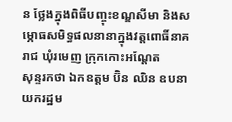ន ថ្លែងក្នុងពិធីបញ្ចុះខណ្ឌសីមា និងសម្ភោធសមិទ្ធផលនានាក្នុងវត្តពោធិ៍នាគរាជ ឃុំរមេញ ក្រុកកោះអណ្តែត
សុន្ទរកថា ឯកឧត្តម ប៊ិន ឈិន ឧបនាយករដ្ឋម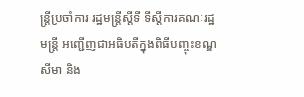ន្ត្រីប្រចាំការ រដ្ឋមន្ត្រីស្តីទី ទីស្តីការគណៈរដ្ឋមន្ត្រី អញ្ជើញជាអធិបតីក្នុងពិធីបញ្ចុះខណ្ឌសីមា និង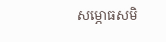សម្ភោធសមិ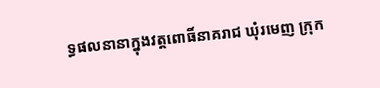ទ្ធផលនានាក្នុងវត្តពោធិ៍នាគរាជ ឃុំរមេញ ក្រុក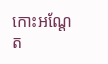កោះអណ្តែត